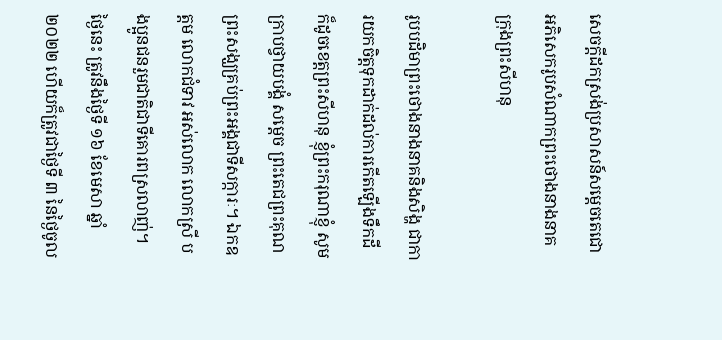សេចក្តីដកស្រង់ប្រសាសន៍សម្ដេចតេជោ អភិសេករូបសំណាកព្រះថោងនាងនាគ ក្រុងព្រះសីហនុ

រូបបដិមាព្រះថោងនាងនាគនិងសិង្ហ ជាការយកចិត្តទុកដាក់ដល់ការកើតឡើងទឹកដី ក៏ដូចខេត្តព្រះសីហនុ ខ្ញុំព្រះករុណាខ្ញុំ សូមក្រាបថ្វាយបង្គំ សម្ដេច ព្រះតេជព្រះគុណ ព្រះសង្ឃគ្រប់ព្រះអង្គជាទីសក្ការៈ។ ឯកឧត្តម លោកជំទាវ អស់លោក លោកស្រី បងប្អូនជនរួមជាតិជាទីគោរពស្រលាញ់។ ថ្ងៃនេះ ត្រូវនឹងថ្ងៃទី ១៦ ខែមេសា ឆ្នាំ ២០២២ ហើយក៏ត្រូវជាថ្ងៃទី ៣ នៃថ្ងៃចូល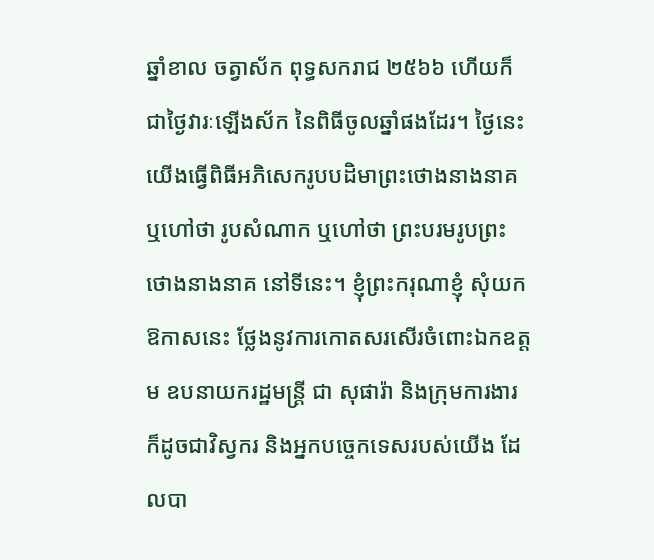ឆ្នាំខាល ចត្វាស័ក ពុទ្ធសករាជ ២៥៦៦ ហើយក៏ជាថ្ងៃវារៈឡើងស័ក នៃពិធីចូលឆ្នាំផងដែរ។ ថ្ងៃនេះ យើងធ្វើពិធីអភិសេករូបបដិមាព្រះថោងនាងនាគ ឬហៅថា រូបសំណាក ឬហៅថា ព្រះបរមរូបព្រះថោងនាងនាគ នៅទីនេះ។ ខ្ញុំព្រះករុណាខ្ញុំ សុំយកឱកាសនេះ ថ្លែងនូវការកោតសរសើរចំពោះឯកឧត្តម ឧបនាយករដ្ឋមន្រ្តី ជា សុផារ៉ា និងក្រុមការងារ ក៏ដូចជាវិស្វករ និងអ្នកបច្ចេកទេសរបស់យើង ដែលបា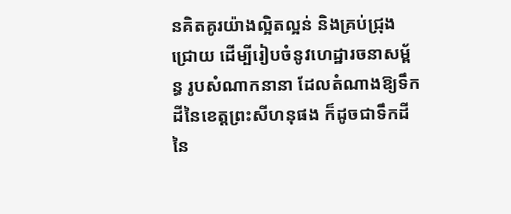នគិតគូរយ៉ាងល្អិតល្អន់ និងគ្រប់ជ្រុងជ្រោយ ដើម្បីរៀបចំនូវហេដ្ឋារចនាសម្ព័ន្ធ រូបសំណាកនានា ដែលតំណាងឱ្យទឹកដីនៃខេត្តព្រះសីហនុផង ក៏ដូចជាទឹកដីនៃ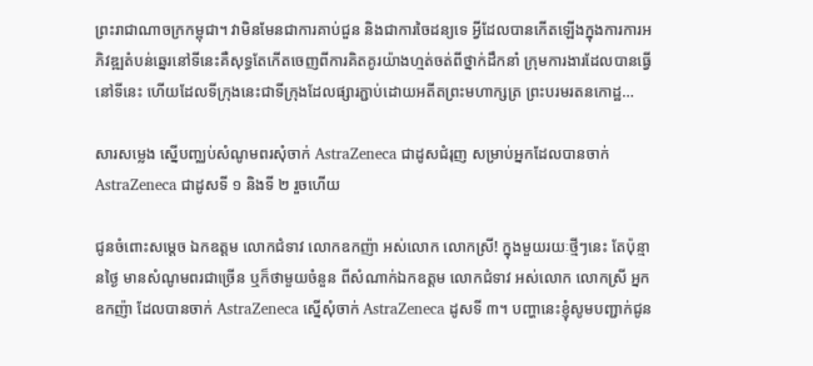ព្រះរាជាណាចក្រកម្ពុជា។ វាមិនមែនជាការគាប់ជួន និងជាការចៃដន្យទេ អ្វីដែលបានកើតឡើងក្នុងការការអភិវឌ្ឍតំបន់ឆ្នេរនៅទីនេះគឺសុទ្ធតែកើតចេញពីការគិតគូរយ៉ាងហ្មត់ចត់ពីថ្នាក់ដឹកនាំ ក្រុមការងារដែលបានធ្វើនៅទីនេះ ហើយដែលទីក្រុងនេះជាទីក្រុងដែលផ្សារភ្ជាប់ដោយអតីតព្រះមហាក្សត្រ ព្រះបរមរតនកោដ្ឋ…

សារសម្លេង ស្នើបញ្ឈប់សំណូមពរសុំចាក់ AstraZeneca ជាដូសជំរុញ សម្រាប់អ្នកដែលបានចាក់ AstraZeneca ជាដូសទី ១ និងទី ២ រួចហើយ

ជូនចំពោះសម្ដេច ឯកឧត្ដម លោកជំទាវ លោកឧកញ៉ា អស់លោក លោកស្រី! ក្នុងមួយរយៈថ្មីៗនេះ តែប៉ុន្មានថ្ងៃ មានសំណូមពរជាច្រើន ឬក៏ថាមួយចំនួន ពីសំណាក់ឯកឧត្ដម លោកជំទាវ អស់លោក លោកស្រី អ្នកឧកញ៉ា ដែលបានចាក់ AstraZeneca ស្នើសុំចាក់ AstraZeneca ដូសទី ៣។ បញ្ហានេះខ្ញុំសូមបញ្ជាក់ជូន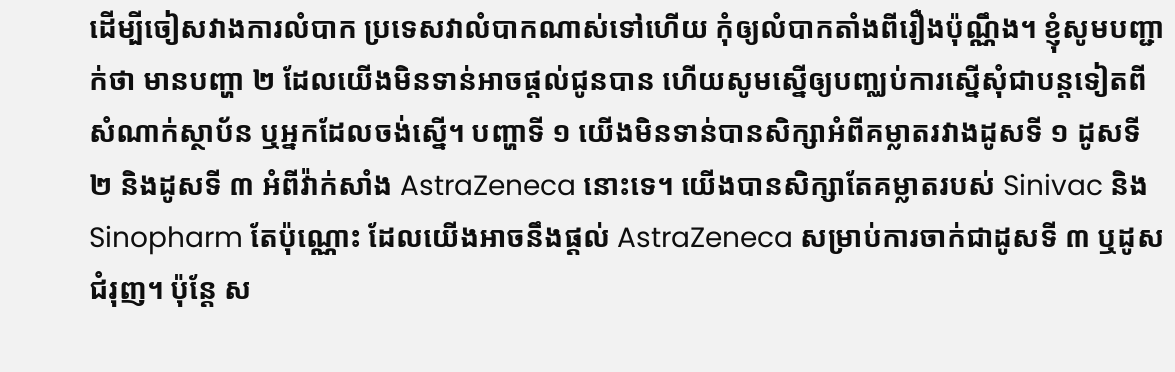ដើម្បីចៀសវាងការលំបាក ប្រទេសវាលំបាកណាស់ទៅហើយ កុំឲ្យលំបាកតាំងពីរឿងប៉ុណ្ណឹង។ ខ្ញុំសូមបញ្ជាក់ថា មានបញ្ហា ២ ដែលយើងមិនទាន់អាចផ្ដល់ជូនបាន ហើយសូមស្នើឲ្យបញ្ឈប់ការស្នើសុំជាបន្តទៀតពីសំណាក់ស្ថាប័ន ឬអ្នកដែលចង់ស្នើ។ បញ្ហាទី ១ យើងមិនទាន់បានសិក្សាអំពីគម្លាតរវាងដូសទី ១ ដូសទី ២ និងដូសទី ៣ អំពីវ៉ាក់សាំង AstraZeneca នោះទេ។ យើងបានសិក្សាតែគម្លាតរបស់ Sinivac និង Sinopharm តែប៉ុណ្ណោះ ដែលយើងអាចនឹងផ្ដល់ AstraZeneca សម្រាប់ការចាក់ជាដូសទី ៣ ឬដូសជំរុញ។ ប៉ុន្តែ ស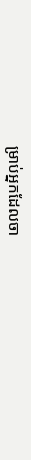ម្រាប់អ្នកដែលចា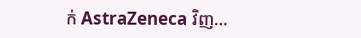ក់ AstraZeneca វិញ…